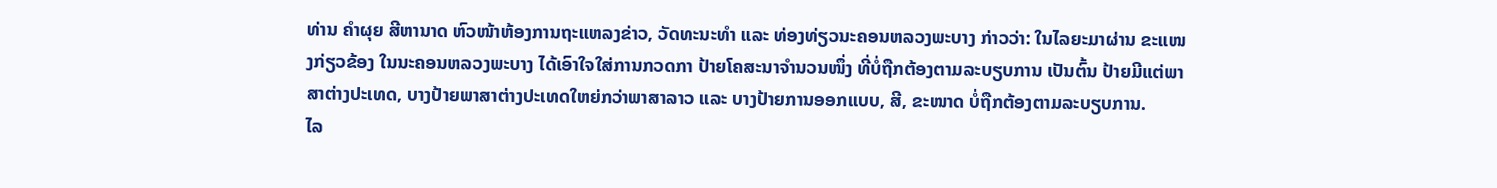ທ່ານ ຄໍາຜຸຍ ສີຫານາດ ຫົວໜ້າຫ້ອງການຖະແຫລງຂ່າວ, ວັດທະນະທໍາ ແລະ ທ່ອງທ່ຽວນະຄອນຫລວງພະບາງ ກ່າວວ່າ: ໃນໄລຍະມາຜ່ານ ຂະແໜງກ່ຽວຂ້ອງ ໃນນະຄອນຫລວງພະບາງ ໄດ້ເອົາໃຈໃສ່ການກວດກາ ປ້າຍໂຄສະນາຈຳນວນໜຶ່ງ ທີ່ບໍ່ຖືກຕ້ອງຕາມລະບຽບການ ເປັນຕົ້ນ ປ້າຍມີແຕ່ພາສາຕ່າງປະເທດ, ບາງປ້າຍພາສາຕ່າງປະເທດໃຫຍ່ກວ່າພາສາລາວ ແລະ ບາງປ້າຍການອອກແບບ, ສີ, ຂະໜາດ ບໍ່ຖືກຕ້ອງຕາມລະບຽບການ.
ໄລ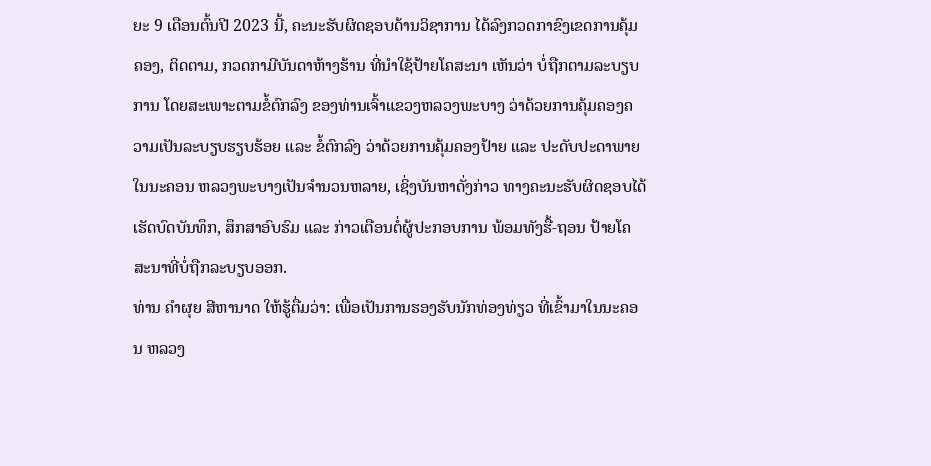ຍະ 9 ເດືອນຕົ້ນປີ 2023 ນີ້, ຄະນະຮັບຜິດຊອບດ້ານວິຊາການ ໄດ້ລົງກວດກາຂົງເຂດການຄຸ້ມຄອງ, ຕິດຕາມ, ກວດກາມີບັນດາຫ້າງຮ້ານ ທີ່ນໍາໃຊ້ປ້າຍໂຄສະນາ ເຫັນວ່າ ບໍ່ຖືກຕາມລະບຽບການ ໂດຍສະເພາະຕາມຂໍ້ຕົກລົງ ຂອງທ່ານເຈົ້າແຂວງຫລວງພະບາງ ວ່າດ້ວຍການຄຸ້ມຄອງຄວາມເປັນລະບຽບຮຽບຮ້ອຍ ແລະ ຂໍ້ຕົກລົງ ວ່າດ້ວຍການຄຸ້ມຄອງປ້າຍ ແລະ ປະດັບປະດາພາຍໃນນະຄອນ ຫລວງພະບາງເປັນຈໍານວນຫລາຍ, ເຊິ່ງບັນຫາດັ່ງກ່າວ ທາງຄະນະຮັບຜິດຊອບໄດ້ເຮັດບົດບັນທຶກ, ສຶກສາອົບຮົມ ແລະ ກ່າວເຕືອນຕໍ່ຜູ້ປະກອບການ ພ້ອມທັງຮື້-ຖອນ ປ້າຍໂຄສະນາທີ່ບໍ່ຖືກລະບຽບອອກ.
ທ່ານ ຄໍາຜຸຍ ສີຫານາດ ໃຫ້ຮູ້ຕື່ມວ່າ: ເພື່ອເປັນການຮອງຮັບນັກທ່ອງທ່ຽວ ທີ່ເຂົ້າມາໃນນະຄອນ ຫລວງ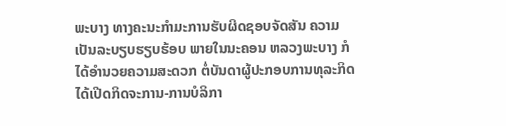ພະບາງ ທາງຄະນະກຳມະການຮັບຜິດຊອບຈັດສັນ ຄວາມເປັນລະບຽບຮຽບຮ້ອບ ພາຍໃນນະຄອນ ຫລວງພະບາງ ກໍໄດ້ອຳນວຍຄວາມສະດວກ ຕໍ່ບັນດາຜູ້ປະກອບການທຸລະກິດ ໄດ້ເປີດກິດຈະການ-ການບໍລິກາ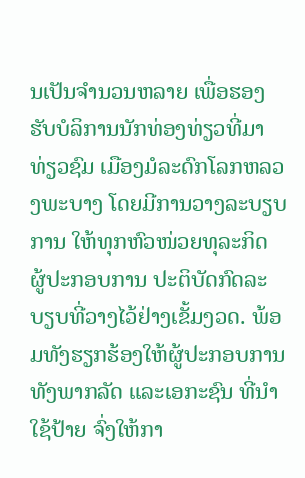ນເປັນຈໍານວນຫລາຍ ເພື່ອຮອງຮັບບໍລິການນັກທ່ອງທ່ຽວທີ່ມາທ່ຽວຊົມ ເມືອງມໍລະດົກໂລກຫລວງພະບາງ ໂດຍມີການວາງລະບຽບການ ໃຫ້ທຸກຫົວໜ່ວຍທຸລະກິດ ຜູ້ປະກອບການ ປະຕິບັດກົດລະບຽບທີ່ວາງໄວ້ຢ່າງເຂັ້ມງວດ. ພ້ອມທັງຮຽກຮ້ອງໃຫ້ຜູ້ປະກອບການ ທັງພາກລັດ ແລະເອກະຊົນ ທີ່ນໍາໃຊ້ປ້າຍ ຈົ່ງໃຫ້ກາ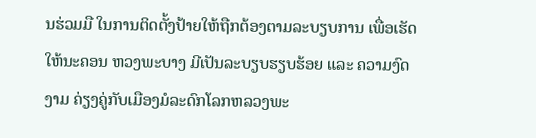ນຮ່ວມມື ໃນການຕິດຕັ້ງປ້າຍໃຫ້ຖືກຕ້ອງຕາມລະບຽບການ ເພື່ອເຮັດໃຫ້ນະຄອນ ຫວງພະບາງ ມີເປັນລະບຽບຮຽບຮ້ອຍ ແລະ ຄວາມງົດງາມ ຄ່ຽງຄູ່ກັບເມືອງມໍລະດົກໂລກຫລວງພະ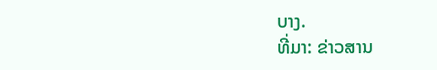ບາງ.
ທີ່ມາ: ຂ່າວສານ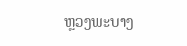ຫຼວງພະບາງ